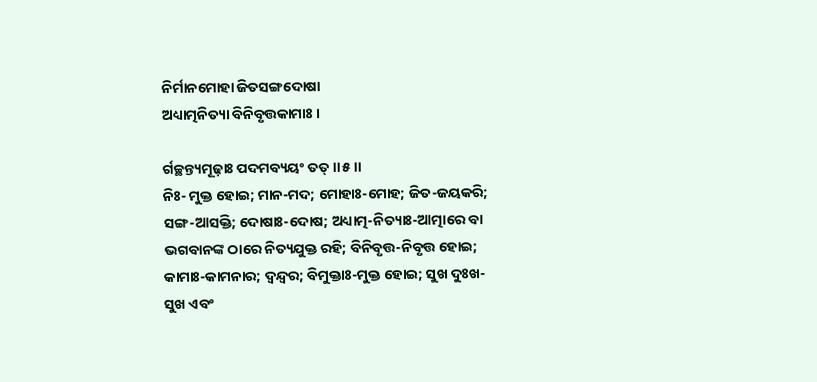ନିର୍ମାନମୋହା ଜିତସଙ୍ଗଦୋଷା
ଅଧ୍ୟାତ୍ମନିତ୍ୟା ବିନିବୃତ୍ତକାମାଃ ।

ର୍ଗଚ୍ଛନ୍ତ୍ୟମୂଢ଼ାଃ ପଦମବ୍ୟୟଂ ତତ୍ ।।୫।।
ନିଃ- ମୁକ୍ତ ହୋଇ; ମାନ-ମଦ; ମୋହାଃ-ମୋହ; ଜିତ-ଜୟକରି; ସଙ୍ଗ-ଆସକ୍ତି; ଦୋଷାଃ-ଦୋଷ; ଅଧ୍ୟାତ୍ମ-ନିତ୍ୟାଃ-ଆତ୍ମାରେ ବା ଭଗବାନଙ୍କ ଠାରେ ନିତ୍ୟଯୁକ୍ତ ରହି; ବିନିବୃତ୍ତ-ନିବୃତ୍ତ ହୋଇ; କାମାଃ-କାମନାର; ଦ୍ୱନ୍ଦ୍ୱର; ବିମୁକ୍ତାଃ-ମୁକ୍ତ ହୋଇ; ସୁଖ ଦୁଃଖ- ସୁଖ ଏବଂ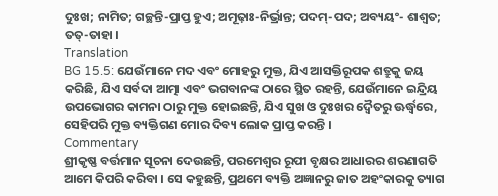ଦୁଃଖ; ନାମିତ; ଗଚ୍ଛନ୍ତି-ପ୍ରାପ୍ତ ହୁଏ; ଅମୂଢ଼ାଃ-ନିର୍ଭ୍ରାନ୍ତ; ପଦମ୍-ପଦ; ଅବ୍ୟୟଂ- ଶାଶ୍ୱତ; ତତ୍-ତାହା ।
Translation
BG 15.5: ଯେଉଁମାନେ ମଦ ଏବଂ ମୋହରୁ ମୁକ୍ତ, ଯିଏ ଆସକ୍ତିରୂପକ ଶତ୍ରୁକୁ ଜୟ କରିଛି, ଯିଏ ସର୍ବଦା ଆତ୍ମା ଏବଂ ଭଗବାନଙ୍କ ଠାରେ ସ୍ଥିତ ରହନ୍ତି, ଯେଉଁମାନେ ଇନ୍ଦ୍ରିୟ ଉପଭୋଗର କାମନା ଠାରୁ ମୁକ୍ତ ହୋଇଛନ୍ତି, ଯିଏ ସୁଖ ଓ ଦୁଃଖର ଦ୍ୱୈତରୁ ଊର୍ଦ୍ଧ୍ୱରେ, ସେହିପରି ମୁକ୍ତ ବ୍ୟକ୍ତିଗଣ ମୋର ଦିବ୍ୟ ଲୋକ ପ୍ରାପ୍ତ କରନ୍ତି ।
Commentary
ଶ୍ରୀକୃଷ୍ଣ ବର୍ତ୍ତମାନ ସୂଚନା ଦେଉଛନ୍ତି, ପରମେଶ୍ୱର ରୂପୀ ବୃକ୍ଷର ଆଧାରର ଶରଣାଗତି ଆମେ କିପରି କରିବା । ସେ କହୁଛନ୍ତି, ପ୍ରଥମେ ବ୍ୟକ୍ତି ଅଜ୍ଞାନରୁ ଜାତ ଅହଂକାରକୁ ତ୍ୟାଗ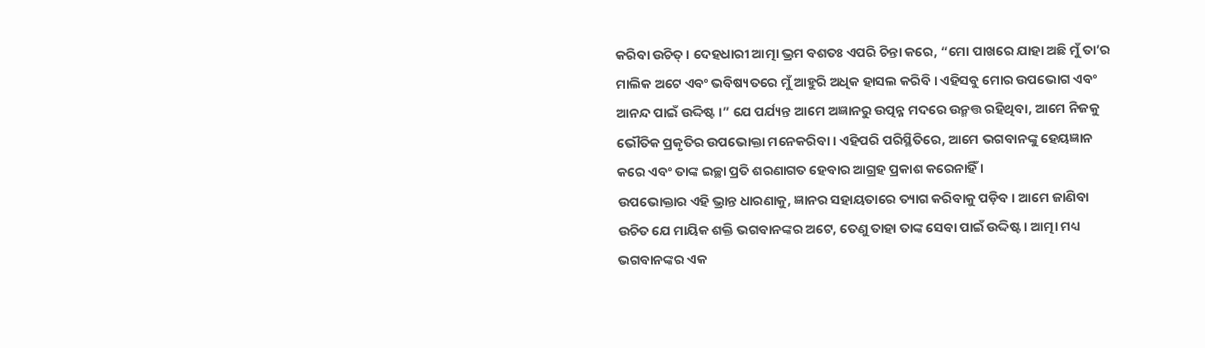କରିବା ଉଚିତ୍ । ଦେହଧାରୀ ଆତ୍ମା ଭ୍ରମ ବଶତଃ ଏପରି ଚିନ୍ତା କରେ, “ମୋ ପାଖରେ ଯାହା ଅଛି ମୁଁ ତା’ର ମାଲିକ ଅଟେ ଏବଂ ଭବିଷ୍ୟତରେ ମୁଁ ଆହୁରି ଅଧିକ ହାସଲ କରିବି । ଏହିସବୁ ମୋର ଉପଭୋଗ ଏବଂ ଆନନ୍ଦ ପାଇଁ ଉଦ୍ଦିଷ୍ଟ ।” ଯେ ପର୍ଯ୍ୟନ୍ତ ଆମେ ଅଜ୍ଞାନରୁ ଉତ୍ପନ୍ନ ମଦରେ ଉନ୍ମତ୍ତ ରହିଥିବା, ଆମେ ନିଜକୁ ଭୌତିକ ପ୍ରକୃତିର ଉପଭୋକ୍ତା ମନେକରିବା । ଏହିପରି ପରିସ୍ଥିତିରେ, ଆମେ ଭଗବାନଙ୍କୁ ହେୟଜ୍ଞାନ କରେ ଏବଂ ତାଙ୍କ ଇଚ୍ଛା ପ୍ରତି ଶରଣାଗତ ହେବାର ଆଗ୍ରହ ପ୍ରକାଶ କରେନାହିଁ ।
ଉପଭୋକ୍ତାର ଏହି ଭ୍ରାନ୍ତ ଧାରଣାକୁ, ଜ୍ଞାନର ସହାୟତାରେ ତ୍ୟାଗ କରିବାକୁ ପଡ଼ିବ । ଆମେ ଜାଣିବା ଉଚିତ ଯେ ମାୟିକ ଶକ୍ତି ଭଗବାନଙ୍କର ଅଟେ, ତେଣୁ ତାହା ତାଙ୍କ ସେବା ପାଇଁ ଉଦ୍ଦିଷ୍ଟ । ଆତ୍ମା ମଧ୍ୟ ଭଗବାନଙ୍କର ଏକ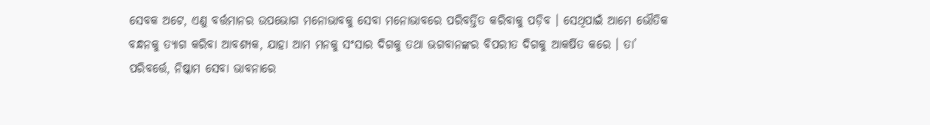ସେବକ ଅଟେ, ଏଣୁ ବର୍ତ୍ତମାନର ଉପଭୋଗ ମନୋଭାବକୁ ସେବା ମନୋଭାବରେ ପରିବର୍ତ୍ତିତ କରିବାକୁ ପଡ଼ିବ । ସେଥିପାଇଁ ଆମେ ଭୌତିକ ବନ୍ଧନକୁ ତ୍ୟାଗ କରିବା ଆବଶ୍ୟକ, ଯାହା ଆମ ମନକୁ ସଂସାର ଦିଗକୁ ତଥା ଭଗବାନଙ୍କର ବିପରୀତ ଦିଗକୁ ଆକର୍ଷିତ କରେ । ତା’ ପରିବର୍ତ୍ତେ, ନିଷ୍କାମ ସେବା ଭାବନାରେ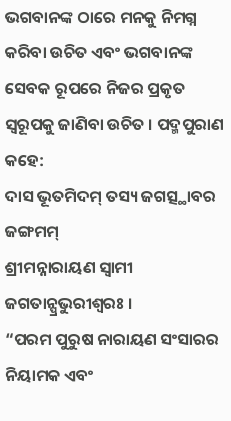ଭଗବାନଙ୍କ ଠାରେ ମନକୁ ନିମଗ୍ନ କରିବା ଉଚିତ ଏବଂ ଭଗବାନଙ୍କ ସେବକ ରୂପରେ ନିଜର ପ୍ରକୃତ ସ୍ୱରୂପକୁ ଜାଣିବା ଉଚିତ । ପଦ୍ମପୁରାଣ କହେ:
ଦାସ ଭୂତମିଦମ୍ ତସ୍ୟ ଜଗତ୍ସ୍ଥାବର ଜଙ୍ଗମମ୍
ଶ୍ରୀମନ୍ନାରାୟଣ ସ୍ୱାମୀ ଜଗତାନ୍ପ୍ରଭୁରୀଶ୍ୱରଃ ।
“ପରମ ପୁରୁଷ ନାରାୟଣ ସଂସାରର ନିୟାମକ ଏବଂ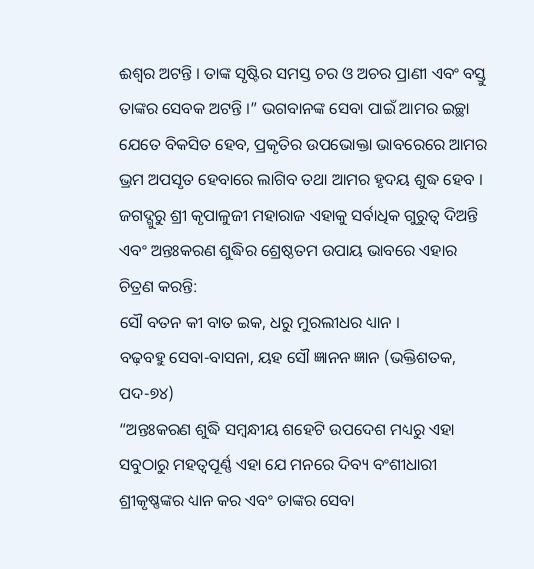ଈଶ୍ୱର ଅଟନ୍ତି । ତାଙ୍କ ସୃଷ୍ଟିର ସମସ୍ତ ଚର ଓ ଅଚର ପ୍ରାଣୀ ଏବଂ ବସ୍ତୁ ତାଙ୍କର ସେବକ ଅଟନ୍ତି ।” ଭଗବାନଙ୍କ ସେବା ପାଇଁ ଆମର ଇଚ୍ଛା ଯେତେ ବିକସିତ ହେବ, ପ୍ରକୃତିର ଉପଭୋକ୍ତା ଭାବରେରେ ଆମର ଭ୍ରମ ଅପସୃତ ହେବାରେ ଲାଗିବ ତଥା ଆମର ହୃଦୟ ଶୁଦ୍ଧ ହେବ । ଜଗଦ୍ଗୁରୁ ଶ୍ରୀ କୃପାଳୁଜୀ ମହାରାଜ ଏହାକୁ ସର୍ବାଧିକ ଗୁରୁତ୍ୱ ଦିଅନ୍ତି ଏବଂ ଅନ୍ତଃକରଣ ଶୁଦ୍ଧିର ଶ୍ରେଷ୍ଠତମ ଉପାୟ ଭାବରେ ଏହାର ଚିତ୍ରଣ କରନ୍ତି:
ସୌ ବତନ କୀ ବାତ ଇକ, ଧରୁ ମୁରଲୀଧର ଧ୍ୟାନ ।
ବଢ଼ବହୁ ସେବା-ବାସନା, ୟହ ସୌ ଜ୍ଞାନନ ଜ୍ଞାନ (ଭକ୍ତିଶତକ, ପଦ-୭୪)
“ଅନ୍ତଃକରଣ ଶୁଦ୍ଧି ସମ୍ବନ୍ଧୀୟ ଶହେଟି ଉପଦେଶ ମଧ୍ୟରୁ ଏହା ସବୁଠାରୁ ମହତ୍ୱପୂର୍ଣ୍ଣ ଏହା ଯେ ମନରେ ଦିବ୍ୟ ବଂଶୀଧାରୀ ଶ୍ରୀକୃଷ୍ଣଙ୍କର ଧ୍ୟାନ କର ଏବଂ ତାଙ୍କର ସେବା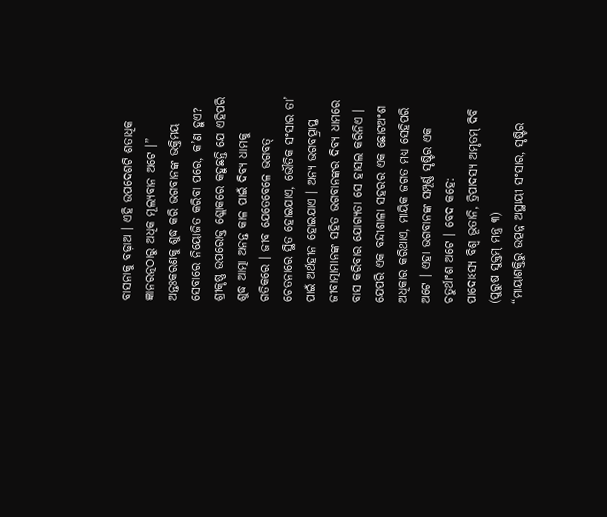ବାସନାକୁ ବଢ଼ାଅ । ଏହି ଉପଦେଶଟି ଶତାଧିକ ଜ୍ଞାନରତ୍ନଠାରୁ ଅଧିକ ମୂଲ୍ୟବାନ ଅଟେ ।”
ଅନ୍ତଃକରଣକୁ ଶୁଦ୍ଧ କରି ଭଗବାନଙ୍କ ଭକ୍ତିମୟ ସେବାରେ ନିୟୋଜିତ କରିବା ପରେ, କ’ଣ ହୁଏ? ଶ୍ରୀକୃଷ୍ଣ ଉପରୋକ୍ତ ଶ୍ଲୋକରେ କହୁଛନ୍ତି ଯେ ଏହିପରି ଶୁଦ୍ଧ ଆତ୍ମା ଅନନ୍ତ କାଳ ପାଇଁ ଦିବ୍ୟ ଧାମକୁ ଗତିକରେ । ଜୀବ ଯେତେବେଳେ ଭଗବତ୍ ଚେତନାରେ ସ୍ଥିତ ହୋଇଯାଏ, ଭୌତିକ ସଂସାର ତା’ ପାଇଁ ଅର୍ଥହୀନ ହୋଇଯାଏ । ଅନ୍ୟ ଭଗବତ୍ପ୍ରାପ୍ତ ଜୀବାତ୍ମାମାନଙ୍କ ସହିତ ଭଗବାନଙ୍କର ଦିବ୍ୟ ଧାମରେ ବାସ କରିବାର ଯୋଗ୍ୟତା ସେ ହାସଲ କରିନିଏ । ଯେପରି ଏକ ବନ୍ଦୀଶାଳା ସହରର ଏକ ଛୋଟଅଂଶ ଅଧିକାର କରିଥାଏ, ମାୟିକ ଜଗତ ମଧ୍ୟ ସେହିପରି ଅଟେ । ଏହା ଭଗବାନଙ୍କ ସମ୍ପୂର୍ଣ୍ଣ ସୃଷ୍ଟିର ଏକ ଚତୁର୍ଥାଂଶ ଅଟେ । ବେଦ କହେ:
ପାଦୋଽସ୍ୟ ବିଶ୍ୱ ଭୂତାନି, ତ୍ରିପାଦସ୍ୟ ଅମୃତମ୍ ଦିବି (ପୁରୁଷ ସୁକ୍ତମ୍ ମନ୍ତ୍ର ୩)
“ମାୟାଶକ୍ତିରୁ ଉତ୍ପନ୍ନ ଅସ୍ଥାୟୀ ସଂସାର, ସୃଷ୍ଟିର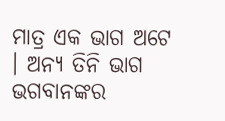ମାତ୍ର ଏକ ଭାଗ ଅଟେ । ଅନ୍ୟ ତିନି ଭାଗ ଭଗବାନଙ୍କର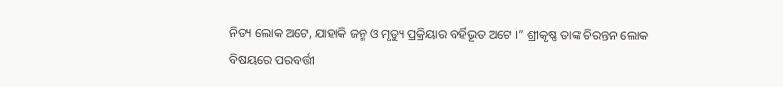ନିତ୍ୟ ଲୋକ ଅଟେ, ଯାହାକି ଜନ୍ମ ଓ ମୃତ୍ୟୁ ପ୍ରକ୍ରିୟାର ବର୍ହିଭୂତ ଅଟେ ।” ଶ୍ରୀକୃଷ୍ଣ ତାଙ୍କ ଚିରନ୍ତନ ଲୋକ ବିଷୟରେ ପରବର୍ତ୍ତୀ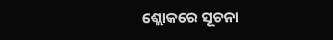ଶ୍ଲୋକରେ ସୂଚନା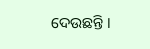ଦେଉଛନ୍ତି ।